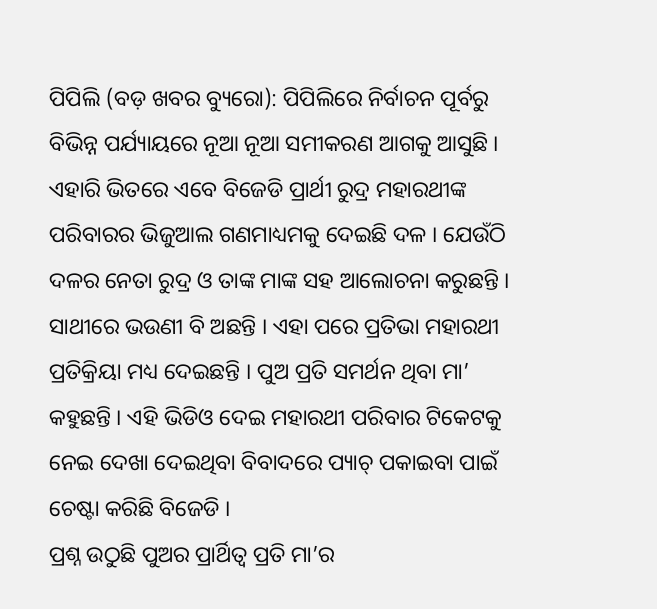ପିପିଲି (ବଡ଼ ଖବର ବ୍ୟୁରୋ): ପିପିଲିରେ ନିର୍ବାଚନ ପୂର୍ବରୁ ବିଭିନ୍ନ ପର୍ଯ୍ୟାୟରେ ନୂଆ ନୂଆ ସମୀକରଣ ଆଗକୁ ଆସୁଛି । ଏହାରି ଭିତରେ ଏବେ ବିଜେଡି ପ୍ରାର୍ଥୀ ରୁଦ୍ର ମହାରଥୀଙ୍କ ପରିବାରର ଭିଜୁଆଲ ଗଣମାଧ୍ୟମକୁ ଦେଇଛି ଦଳ । ଯେଉଁଠି ଦଳର ନେତା ରୁଦ୍ର ଓ ତାଙ୍କ ମାଙ୍କ ସହ ଆଲୋଚନା କରୁଛନ୍ତି । ସାଥୀରେ ଭଉଣୀ ବି ଅଛନ୍ତି । ଏହା ପରେ ପ୍ରତିଭା ମହାରଥୀ ପ୍ରତିକ୍ରିୟା ମଧ୍ୟ ଦେଇଛନ୍ତି । ପୁଅ ପ୍ରତି ସମର୍ଥନ ଥିବା ମା’ କହୁଛନ୍ତି । ଏହି ଭିଡିଓ ଦେଇ ମହାରଥୀ ପରିବାର ଟିକେଟକୁ ନେଇ ଦେଖା ଦେଇଥିବା ବିବାଦରେ ପ୍ୟାଚ୍ ପକାଇବା ପାଇଁ ଚେଷ୍ଟା କରିଛି ବିଜେଡି ।
ପ୍ରଶ୍ନ ଉଠୁଛି ପୁଅର ପ୍ରାର୍ଥିତ୍ୱ ପ୍ରତି ମା’ର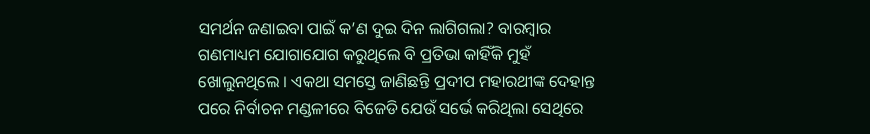ସମର୍ଥନ ଜଣାଇବା ପାଇଁ କ’ଣ ଦୁଇ ଦିନ ଲାଗିଗଲା? ବାରମ୍ବାର ଗଣମାଧ୍ୟମ ଯୋଗାଯୋଗ କରୁଥିଲେ ବି ପ୍ରତିଭା କାହିଁକି ମୁହଁ ଖୋଲୁନଥିଲେ । ଏକଥା ସମସ୍ତେ ଜାଣିଛନ୍ତି ପ୍ରଦୀପ ମହାରଥୀଙ୍କ ଦେହାନ୍ତ ପରେ ନିର୍ବାଚନ ମଣ୍ଡଳୀରେ ବିଜେଡି ଯେଉଁ ସର୍ଭେ କରିଥିଲା ସେଥିରେ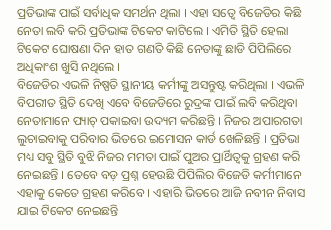ପ୍ରତିଭାଙ୍କ ପାଇଁ ସର୍ବାଧିକ ସମର୍ଥନ ଥିଲା । ଏହା ସତ୍ୱେ ବିଜେଡିର କିଛି ନେତା ଲବି କରି ପ୍ରତିଭାଙ୍କ ଟିକେଟ କାଟିଲେ । ଏମିତି ସ୍ଥିତି ହେଲା ଟିକେଟ ଘୋଷଣା ଦିନ ହାତ ଗଣତି କିଛି ନେତାଙ୍କୁ ଛାଡି ପିପିଲିରେ ଅଧିକାଂଶ ଖୁସି ନଥିଲେ ।
ବିଜେଡିର ଏଭଳି ନିଷ୍ପତି ସ୍ଥାନୀୟ କର୍ମୀଙ୍କୁ ଅସନ୍ତୁଷ୍ଟ କରିଥିଲା । ଏଭଳି ବିପରୀତ ସ୍ଥିତି ଦେଖି ଏବେ ବିଜେଡିରେ ରୁଦ୍ରଙ୍କ ପାଇଁ ଲବି କରିଥିବା ନେତାମାନେ ପ୍ୟାଚ୍ ପକାଇବା ଉଦ୍ୟମ କରିଛନ୍ତି । ନିଜର ଅପାରଗତା ଲୁଚାଇବାକୁ ପରିବାର ଭିତରେ ଇମୋସନ କାର୍ଡ ଖେଳିଛନ୍ତି । ପ୍ରତିଭା ମଧ୍ୟ ସବୁ ସ୍ଥିତି ବୁଝି ନିଜର ମମତା ପାଇଁ ପୁଅର ପ୍ରାର୍ଥିତ୍ୱକୁ ଗ୍ରହଣ କରି ନେଇଛନ୍ତି । ତେବେ ବଡ଼ ପ୍ରଶ୍ନ ହେଉଛି ପିପିଲିର ବିଜେଡି କର୍ମୀମାନେ ଏହାକୁ କେତେ ଗ୍ରହଣ କରିବେ । ଏହାରି ଭିତରେ ଆଜି ନବୀନ ନିବାସ ଯାଇ ଟିକେଟ ନେଇଛନ୍ତି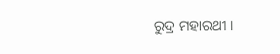ରୁଦ୍ର ମହାରଥୀ ।